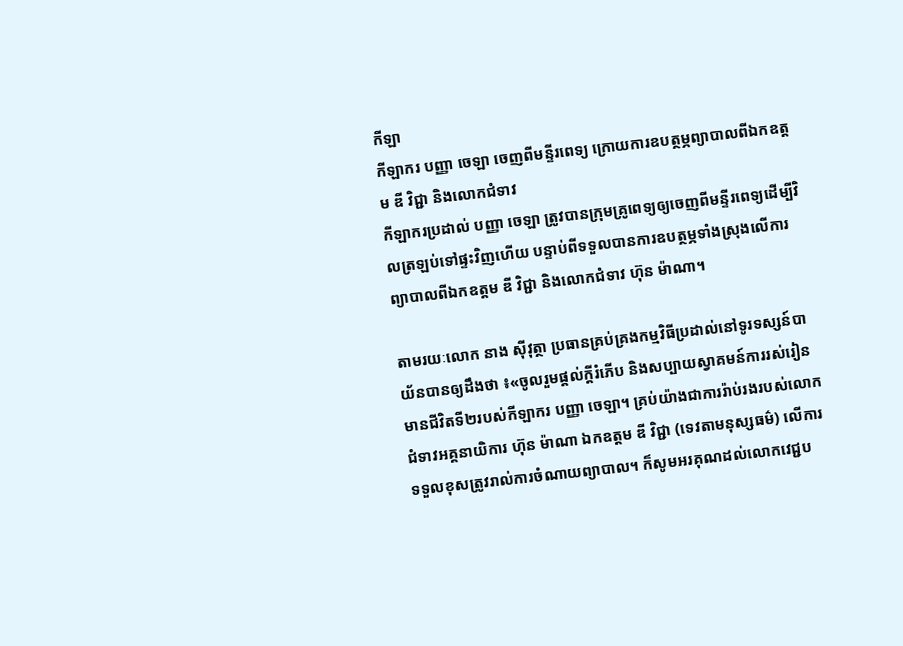កីឡា
កីឡាករ បញ្ញា ចេឡា ចេញពីមន្ទីរពេទ្យ ក្រោយការឧបត្ថម្ភព្យាបាលពីឯកឧត្តម ឌី វិជ្ជា និងលោកជំទាវ
កីឡាករប្រដាល់ បញ្ញា ចេឡា ត្រូវបានក្រុមគ្រូពេទ្យឲ្យចេញពីមន្ទីរពេទ្យដើម្បីវិលត្រឡប់ទៅផ្ទះវិញហើយ បន្ទាប់ពីទទួលបានការឧបត្ថម្ភទាំងស្រុងលើការព្យាបាលពីឯកឧត្តម ឌី វិជ្ជា និងលោកជំទាវ ហ៊ុន ម៉ាណា។

តាមរយៈលោក នាង ស៊ីវុត្ថា ប្រធានគ្រប់គ្រងកម្មវិធីប្រដាល់នៅទូរទស្សន៍បាយ័នបានឲ្យដឹងថា ៖«ចូលរួមផ្តល់ក្តីរំភើប និងសប្បាយស្វាគមន៍ការរស់រៀនមានជីវិតទី២របស់កីឡាករ បញ្ញា ចេឡា។ គ្រប់យ៉ាងជាការរ៉ាប់រងរបស់លោកជំទាវអគ្គនាយិការ ហ៊ុន ម៉ាណា ឯកឧត្តម ឌី វិជ្ជា (ទេវតាមនុស្សធម៌) លើការទទួលខុសត្រូវរាល់ការចំណាយព្យាបាល។ ក៏សូមអរគុណដល់លោកវេជ្ជប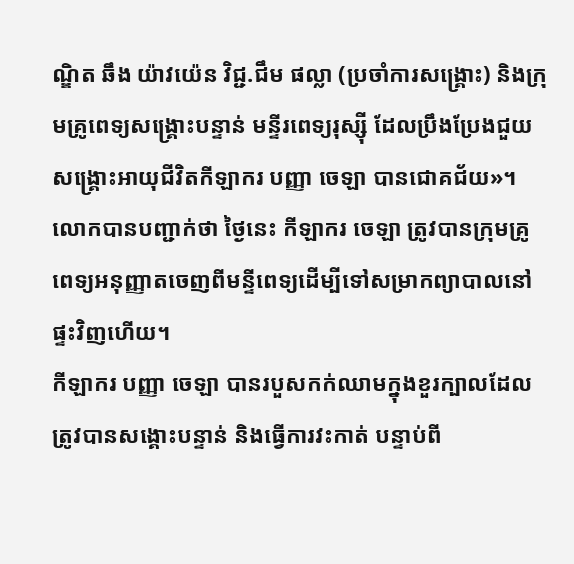ណ្ឌិត ឆឹង យ៉ាវយ៉េន វិជ្ជ.ជឹម ផល្លា (ប្រចាំការសង្គ្រោះ) និងក្រុមគ្រូពេទ្យសង្គ្រោះបន្ទាន់ មន្ទីរពេទ្យរុស្ស៊ី ដែលប្រឹងប្រែងជួយសង្គ្រោះអាយុជីវិតកីឡាករ បញ្ញា ចេឡា បានជោគជ័យ»។
លោកបានបញ្ជាក់ថា ថ្ងៃនេះ កីឡាករ ចេឡា ត្រូវបានក្រុមគ្រូពេទ្យអនុញ្ញាតចេញពីមន្ទីពេទ្យដើម្បីទៅសម្រាកព្យាបាលនៅផ្ទះវិញហើយ។
កីឡាករ បញ្ញា ចេឡា បានរបួសកក់ឈាមក្នុងខួរក្បាលដែលត្រូវបានសង្គោះបន្ទាន់ និងធ្វើការវះកាត់ បន្ទាប់ពី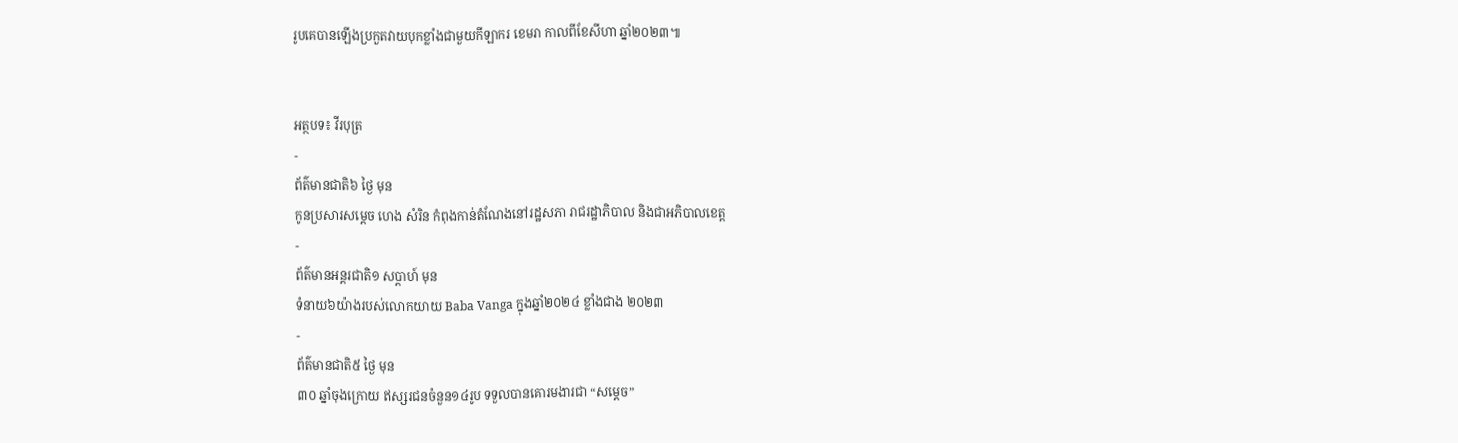រូបគេបានឡើងប្រកួតវាយបុកខ្លាំងជាមួយកីឡាករ ខេមរា កាលពីខែសីហា ឆ្នាំ២០២៣៕


អត្ថបទ៖ វីរបុត្រ
-
ព័ត៌មានជាតិ៦ ថ្ងៃ មុន
កូនប្រសារសម្ដេច ហេង សំរិន កំពុងកាន់តំណែងនៅរដ្ឋសភា រាជរដ្ឋាភិបាល និងជាអភិបាលខេត្ត
-
ព័ត៌មានអន្ដរជាតិ១ សប្តាហ៍ មុន
ទំនាយ៦យ៉ាងរបស់លោកយាយ Baba Vanga ក្នុងឆ្នាំ២០២៤ ខ្លាំងជាង ២០២៣
-
ព័ត៌មានជាតិ៥ ថ្ងៃ មុន
៣០ ឆ្នាំចុងក្រោយ ឥស្សរជនចំនួន១៤រូប ទទួលបានគោរមងារជា “សម្ដេច”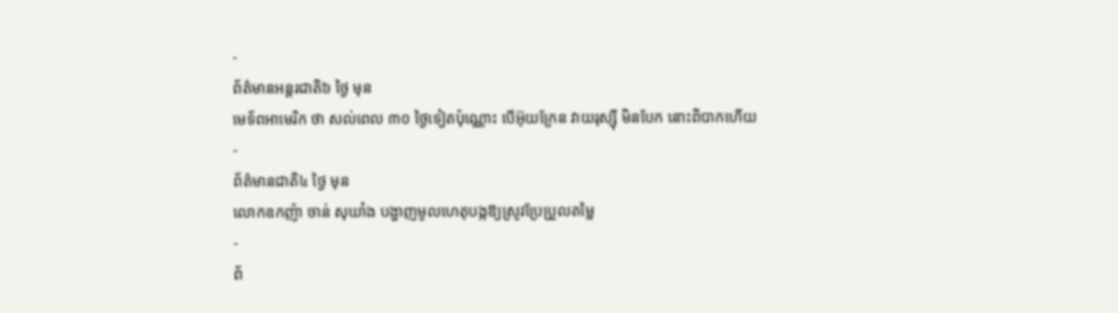-
ព័ត៌មានអន្ដរជាតិ៦ ថ្ងៃ មុន
មេទ័ពអាមេរិក ថា សល់ពេល ៣០ ថ្ងៃទៀតប៉ុណ្ណោះ បើអ៊ុយក្រែន វាយរុស្ស៊ី មិនបែក នោះពិបាកហើយ
-
ព័ត៌មានជាតិ៤ ថ្ងៃ មុន
លោកឧកញ៉ា ចាន់ សុឃាំង បង្ហាញមូលហេតុបង្កឱ្យស្រូវប្រែប្រួលតម្លៃ
-
ព័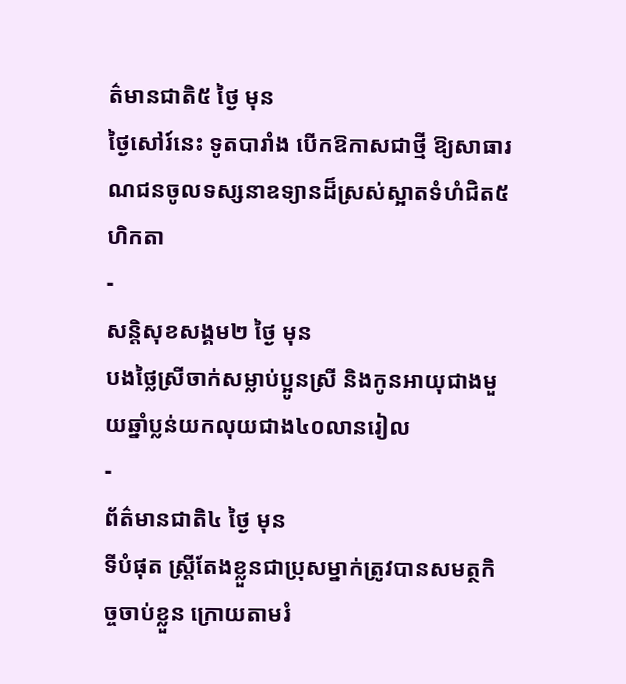ត៌មានជាតិ៥ ថ្ងៃ មុន
ថ្ងៃសៅរ៍នេះ ទូតបារាំង បើកឱកាសជាថ្មី ឱ្យសាធារណជនចូលទស្សនាឧទ្យានដ៏ស្រស់ស្អាតទំហំជិត៥ហិកតា
-
សន្តិសុខសង្គម២ ថ្ងៃ មុន
បងថ្លៃស្រីចាក់សម្លាប់ប្អូនស្រី និងកូនអាយុជាងមួយឆ្នាំប្លន់យកលុយជាង៤០លានរៀល
-
ព័ត៌មានជាតិ៤ ថ្ងៃ មុន
ទីបំផុត ស្រ្តីតែងខ្លួនជាប្រុសម្នាក់ត្រូវបានសមត្ថកិច្ចចាប់ខ្លួន ក្រោយតាមរំ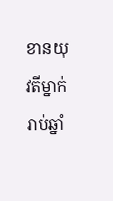ខានយុវតីម្នាក់រាប់ឆ្នាំ